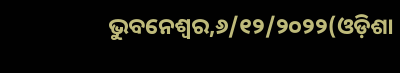ଭୁବନେଶ୍ୱର,୬/୧୨/୨୦୨୨(ଓଡ଼ିଶା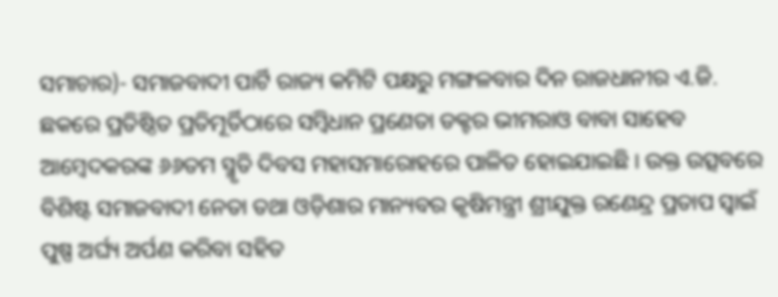ସମାଚାର)- ସମାଜବାଦୀ ପାର୍ଟି ରାଜ୍ୟ କମିଟି ପକ୍ଷରୁ ମଙ୍ଗଳବାର ଦିନ ରାଜଧାନୀର ଏ.ଜି. ଛକରେ ପ୍ରତିଷ୍ଠିତ ପ୍ରତିମୂର୍ତିଠାରେ ସମ୍ବିଧାନ ପ୍ରଣେତା ଡକ୍ଟର ଭୀମରାଓ ବାବା ସାହେବ ଆମ୍ବେଦକରଙ୍କ ୬୬ତମ ସ୍ମୃତି ଦିବସ ମହାସମାରୋହରେ ପାଳିତ ହୋଇଯାଇଛି । ଉକ୍ତ ଉତ୍ସବରେ ବିଶିଷ୍ଟ ସମାଜବାଦୀ ନେତା ତଥା ଓଡ଼ିଶାର ମାନ୍ୟବର କୃଷିମନ୍ତ୍ରୀ ଶ୍ରୀଯୁକ୍ତ ରଣେନ୍ଦ୍ର ପ୍ରତାପ ସ୍ୱାଇଁ ପୁଷ୍ପ ଅର୍ଘ୍ୟ ଅର୍ପଣ କରିବା ସହିତ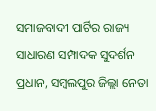ସମାଜବାଦୀ ପାର୍ଟିର ରାଜ୍ୟ ସାଧାରଣ ସମ୍ପାଦକ ସୁଦର୍ଶନ ପ୍ରଧାନ, ସମ୍ବଲପୁର ଜିଲ୍ଲା ନେତା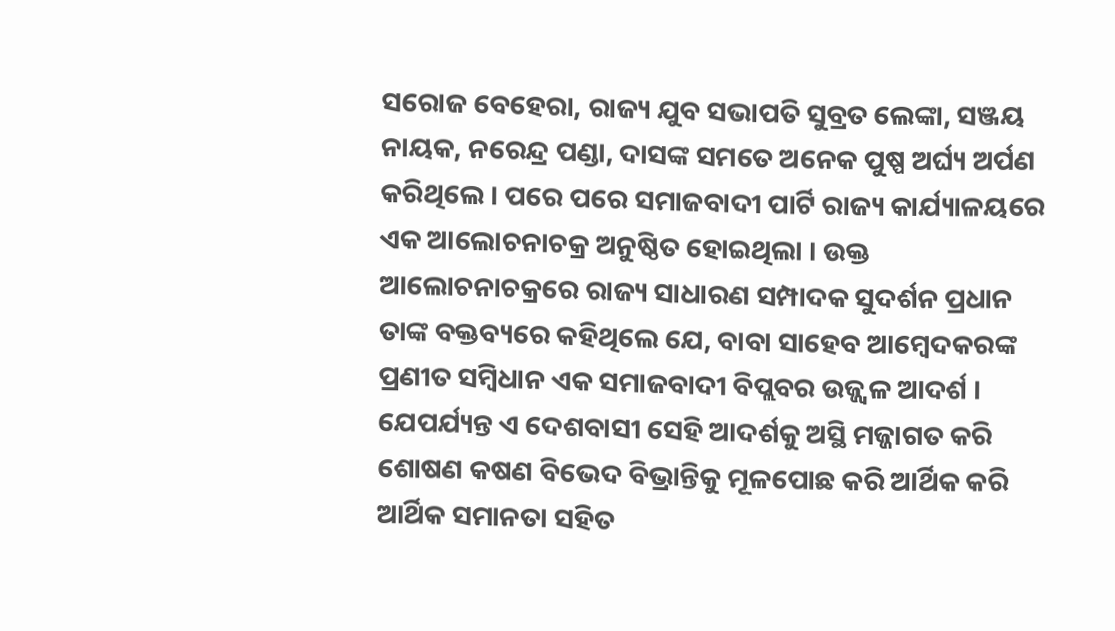ସରୋଜ ବେହେରା, ରାଜ୍ୟ ଯୁବ ସଭାପତି ସୁବ୍ରତ ଲେଙ୍କା, ସଞ୍ଜୟ ନାୟକ, ନରେନ୍ଦ୍ର ପଣ୍ଡା, ଦାସଙ୍କ ସମତେ ଅନେକ ପୁଷ୍ପ ଅର୍ଘ୍ୟ ଅର୍ପଣ କରିଥିଲେ । ପରେ ପରେ ସମାଜବାଦୀ ପାର୍ଟି ରାଜ୍ୟ କାର୍ଯ୍ୟାଳୟରେ ଏକ ଆଲୋଚନାଚକ୍ର ଅନୁଷ୍ଠିତ ହୋଇଥିଲା । ଉକ୍ତ ଆଲୋଚନାଚକ୍ରରେ ରାଜ୍ୟ ସାଧାରଣ ସମ୍ପାଦକ ସୁଦର୍ଶନ ପ୍ରଧାନ ତାଙ୍କ ବକ୍ତବ୍ୟରେ କହିଥିଲେ ଯେ, ବାବା ସାହେବ ଆମ୍ବେଦକରଙ୍କ ପ୍ରଣୀତ ସମ୍ବିଧାନ ଏକ ସମାଜବାଦୀ ବିପ୍ଲବର ଉଜ୍ଜ୍ୱଳ ଆଦର୍ଶ । ଯେପର୍ଯ୍ୟନ୍ତ ଏ ଦେଶବାସୀ ସେହି ଆଦର୍ଶକୁ ଅସ୍ଥି ମଜ୍ଜାଗତ କରି ଶୋଷଣ କଷଣ ବିଭେଦ ବିଭ୍ରାନ୍ତିକୁ ମୂଳପୋଛ କରି ଆର୍ଥିକ କରି ଆର୍ଥିକ ସମାନତା ସହିତ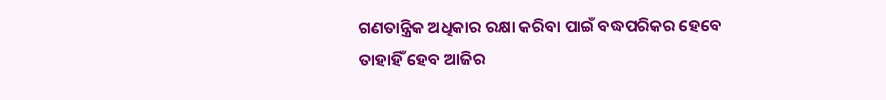ଗଣତାନ୍ତ୍ରିକ ଅଧିକାର ରକ୍ଷା କରିବା ପାଇଁ ବଦ୍ଧପରିକର ହେବେ ତାହାହିଁ ହେବ ଆଜିର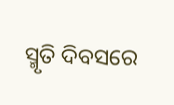ସ୍ମୃତି ଦିବସରେ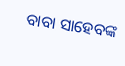ବାବା ସାହେବଙ୍କ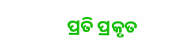ପ୍ରତି ପ୍ରକୃତ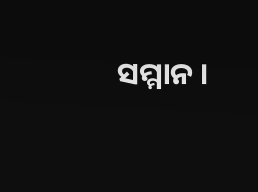ସମ୍ମାନ ।